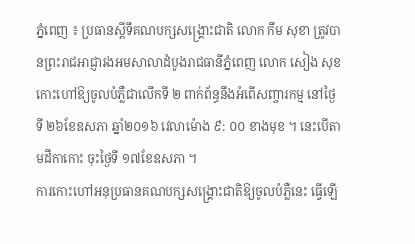ភ្នំពេញ ៖ ប្រធានស្តីទីគណបក្សសង្គ្រោះជាតិ លោក កឹម សុខា ត្រូវបានព្រះរាជអាជ្ញារងអមសាលាដំបូងរាជធានីភ្នំពេញ លោក សៀង សុខ កោះហៅឱ្យចូលបំភ្លឺជាលើកទី ២ ពាក់ព័ន្ធនឹងអំពើសញ្ចារកម្ម នៅថ្ងៃទី ២៦ខែឧសភា ឆ្នាំ២០១៦ វេលាម៉ោង ៩: ០០ ខាងមុខ ។ នេះបើតាមដីកាកោះ ចុះថ្ងៃទី ១៧ខែឧសភា ។
ការកោះហៅអនុប្រធានគណបក្សសង្គ្រោះជាតិឱ្យចូលបំភ្លឺនេះ ធ្វើឡើ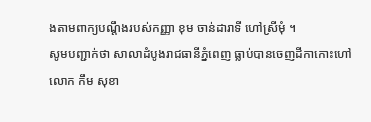ងតាមពាក្យបណ្តឹងរបស់កញ្ញា ខុម ចាន់ដារាទី ហៅស្រីមុំ ។
សូមបញ្ជាក់ថា សាលាដំបូងរាជធានីភ្នំពេញ ធ្លាប់បានចេញដីកាកោះហៅ លោក កឹម សុខា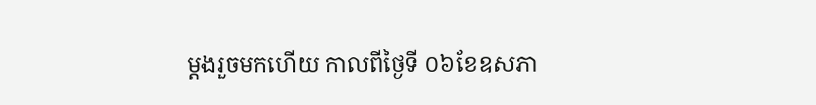ម្តងរួចមកហើយ កាលពីថ្ងៃទី ០៦ខែឧសភា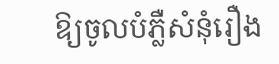ឱ្យចូលបំភ្លឺសំនុំរឿង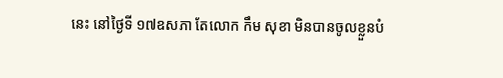នេះ នៅថ្ងៃទី ១៧ឧសភា តែលោក កឹម សុខា មិនបានចូលខ្លួនបំ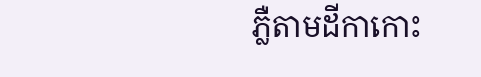ភ្លឺតាមដីកាកោះ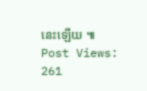នេះឡើយ ៕
Post Views: 261